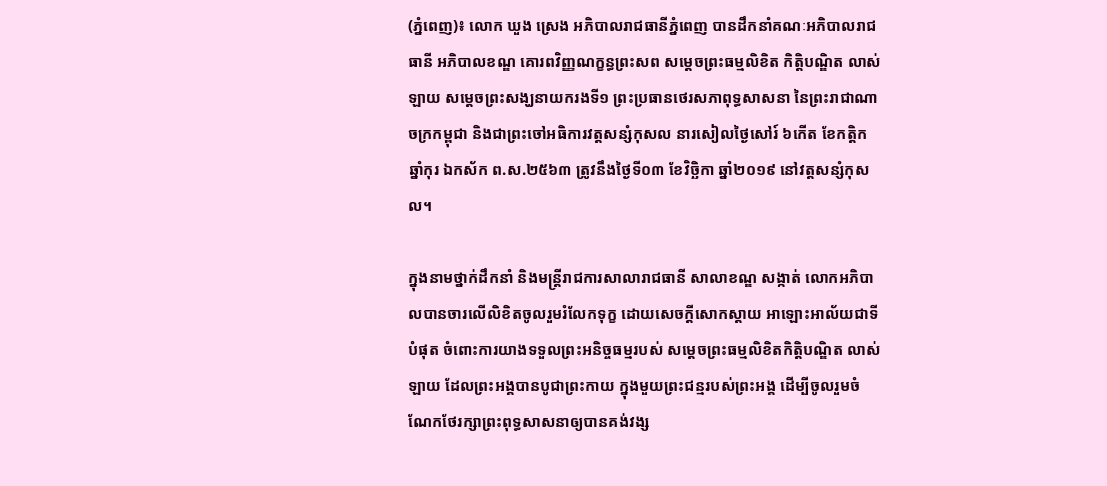(ភ្នំពេញ)៖ លោក ឃួង ស្រេង អភិបាលរាជធានីភ្នំពេញ បានដឹកនាំគណៈអភិបាលរាជធានី អភិបាលខណ្ឌ គោរពវិញ្ញណក្ខន្ធព្រះសព សម្ដេចព្រះធម្មលិខិត កិត្តិបណ្ឌិត លាស់ ឡាយ សម្តេចព្រះសង្ឃនាយករងទី១ ព្រះប្រធានថេរសភាពុទ្ធសាសនា នៃព្រះរាជាណាចក្រកម្ពុជា និងជាព្រះចៅអធិការវត្តសន្សំកុសល នារសៀលថ្ងៃសៅរ៍ ៦កើត ខែកត្តិក ឆ្នាំកុរ ឯកស័ក ព.ស.២៥៦៣ ត្រូវនឹងថ្ងៃទី០៣ ខែវិច្ឆិកា ឆ្នាំ២០១៩ នៅវត្តសន្សំកុសល។

ក្នុងនាមថ្នាក់ដឹកនាំ និងមន្រ្តីរាជការសាលារាជធានី សាលាខណ្ឌ សង្កាត់ លោកអភិបាលបានចារលើលិខិតចូលរួមរំលែកទុក្ខ ដោយសេចក្តីសោកស្តាយ អាឡោះអាល័យជាទីបំផុត ចំពោះការយាងទទួលព្រះអនិច្ចធម្មរបស់ សម្តេចព្រះធម្មលិខិតកិត្តិបណ្ឌិត លាស់ ឡាយ ដែលព្រះអង្គបានបូជាព្រះកាយ ក្នុងមួយព្រះជន្មរបស់ព្រះអង្គ ដើម្បីចូលរួមចំណែកថែរក្សាព្រះពុទ្ធសាសនាឲ្យបានគង់វង្ស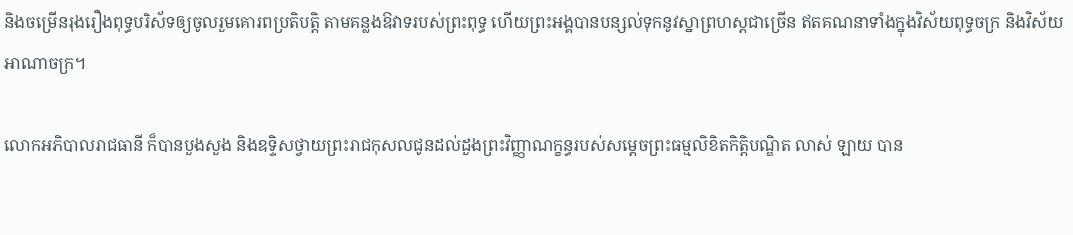និងចម្រើនរុងរឿងពុទ្ធបរិស័ទឲ្យចូលរួមគោរពប្រតិបត្តិ តាមគន្លងឱវាទរបស់ព្រះពុទ្ធ ហើយព្រះអង្គបានបន្សល់ទុកនូវស្នាព្រហស្តជាច្រើន ឥតគណនាទាំងក្នុងវិស័យពុទ្ធចក្រ និងវិស័យអាណាចក្រ។

លោកអភិបាលរាជធានី ក៏បានបួងសួង និងឧទ្ទិសថ្វាយព្រះរាជកុសលជូនដល់ដួងព្រះវិញ្ញាណក្ខន្ធរបស់សម្តេចព្រះធម្មលិខិតកិត្តិបណ្ឌិត លាស់ ឡាយ បាន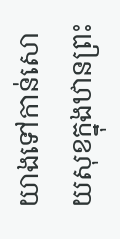យាងទៅកាន់សោយសុខក្នុងឋានព្រះ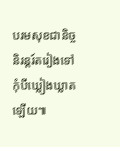បរមសុខជានិច្ច និរន្តរ៍តរៀងទៅ កុំបីឃ្លៀងឃ្លាតឡើយ៕